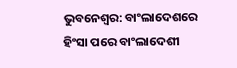ଭୁବନେଶ୍ବର: ବାଂଲାଦେଶରେ ହିଂସା ପରେ ବାଂଲାଦେଶୀ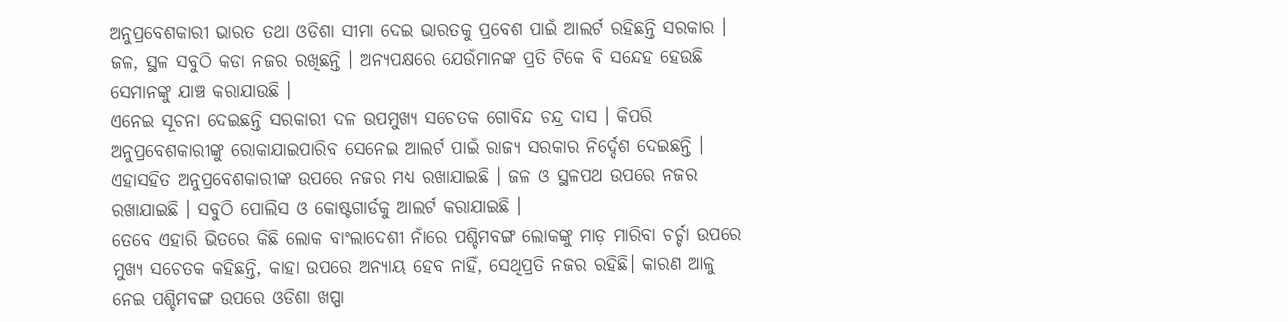ଅନୁପ୍ରବେଶକାରୀ ଭାରତ ତଥା ଓଡିଶା ସୀମା ଦେଇ ଭାରତକୁ ପ୍ରବେଶ ପାଇଁ ଆଲର୍ଟ ରହିଛନ୍ତି ସରକାର । ଜଳ, ସ୍ଥଳ ସବୁଠି କଡା ନଜର ରଖିଛନ୍ତି । ଅନ୍ୟପକ୍ଷରେ ଯେଉଁମାନଙ୍କ ପ୍ରତି ଟିକେ ବି ସନ୍ଦେହ ହେଉଛି ସେମାନଙ୍କୁ ଯାଞ୍ଚ କରାଯାଉଛି ।
ଏନେଇ ସୂଚନା ଦେଇଛନ୍ତି ସରକାରୀ ଦଳ ଉପମୁଖ୍ୟ ସଚେତକ ଗୋବିନ୍ଦ ଚନ୍ଦ୍ର ଦାସ । କିପରି ଅନୁପ୍ରବେଶକାରୀଙ୍କୁ ରୋକାଯାଇପାରିବ ସେନେଇ ଆଲର୍ଟ ପାଇଁ ରାଜ୍ୟ ସରକାର ନିର୍ଦ୍ଦେଶ ଦେଇଛନ୍ତି । ଏହାସହିତ ଅନୁପ୍ରବେଶକାରୀଙ୍କ ଉପରେ ନଜର ମଧ୍ୟ ରଖାଯାଇଛି । ଜଳ ଓ ସ୍ଥଳପଥ ଉପରେ ନଜର ରଖାଯାଇଛି । ସବୁଠି ପୋଲିସ ଓ କୋଷ୍ଟଗାର୍ଡକୁ ଆଲର୍ଟ କରାଯାଇଛି ।
ତେବେ ଏହାରି ଭିତରେ କିଛି ଲୋକ ବାଂଲାଦେଶୀ ନାଁରେ ପଶ୍ଚିମବଙ୍ଗ ଲୋକଙ୍କୁ ମାଡ଼ ମାରିବା ଚର୍ଚ୍ଚା ଉପରେ ମୁଖ୍ୟ ସଚେତକ କହିଛନ୍ତି, କାହା ଉପରେ ଅନ୍ୟାୟ ହେବ ନାହିଁ, ସେଥିପ୍ରତି ନଜର ରହିଛି। କାରଣ ଆଳୁ ନେଇ ପଶ୍ଚିମବଙ୍ଗ ଉପରେ ଓଡିଶା ଖପ୍ପା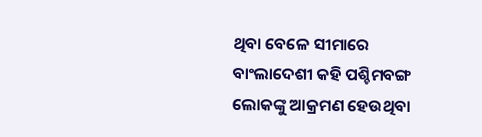ଥିବା ବେଳେ ସୀମାରେ ବାଂଲାଦେଶୀ କହି ପଶ୍ଚିମବଙ୍ଗ ଲୋକଙ୍କୁ ଆକ୍ରମଣ ହେଉଥିବା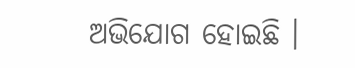ଅଭିଯୋଗ ହୋଇଛି ।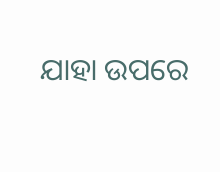ଯାହା ଉପରେ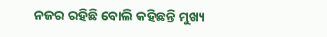ନଜର ରହିଛି ବୋଲି କହିଛନ୍ତି ମୁଖ୍ୟ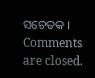ସଚେତକ ।
Comments are closed.